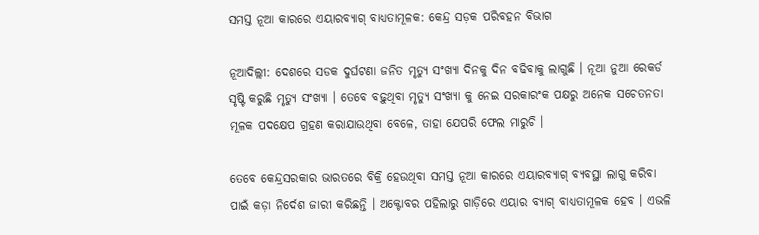ସମସ୍ତ ନୂଆ କାରରେ ଏୟାରବ୍ୟାଗ୍ ବାଧ୍ୟତାମୂଳକ: କେନ୍ଦ୍ର ସଡ଼କ ପରିବହନ ବିଭାଗ

ନୂଆଦିଲ୍ଲୀ: ଦେଶରେ ସଡକ ଦୁର୍ଘଟଣା ଜନିତ ମୃତ୍ୟୁ ସଂଖ୍ୟା ଦିନକୁ ଦିନ ବଢିବାକୁ ଲାଗୁଛି । ନୂଆ ନୁଆ ରେକର୍ଡ ସୃଷ୍ଟି କରୁଛି ମୃତ୍ୟୁ ସଂଖ୍ୟା । ତେବେ ବଢ଼ୁଥିବା ମୃତ୍ୟୁ ସଂଖ୍ୟା କୁ ନେଇ ସରକାରଂକ ପକ୍ଷରୁ ଅନେକ ସଚେତନତା ମୂଳକ ପଦକ୍ଷେପ ଗ୍ରହଣ କରାଯାଉଥିବା ବେଳେ, ତାହା ଯେପରି ଫେଲ ମାରୁଚି ।

ତେବେ କେନ୍ଦ୍ରସରକାର ଭାରତରେ ବିକ୍ରି ହେଉଥିବା ସମସ୍ତ ନୂଆ କାରରେ ଏୟାରବ୍ୟାଗ୍ ବ୍ୟବସ୍ଥା ଲାଗୁ କରିବା ପାଇଁ କଡ଼ା ନିର୍ଦେଶ ଜାରୀ କରିଛନ୍ତି । ଅକ୍ଟୋବର ପହିଲାରୁ ଗାଡ଼ିରେ ଏୟାର ବ୍ୟାଗ୍ ବାଧ୍ୟତାମୂଳକ ହେବ । ଏଭଳି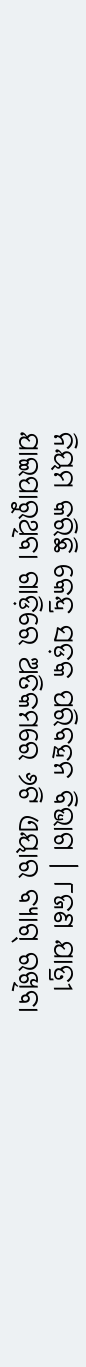ନିୟମ କରିଛି କେନ୍ଦ୍ର ସଡ଼କ ପରିବହନ ବିଭାଗ । ୮ଜଣ ଯାତ୍ରୀ ଯାଇପାରୁଥିବା ଗାଡ଼ିରେ ଅତିକମରେ ୬ଟି ଏୟାର ବ୍ୟାଗ୍ ରଖିବା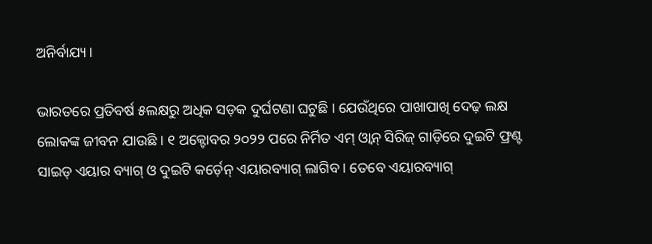ଅନିର୍ବାଯ୍ୟ ।

ଭାରତରେ ପ୍ରତିବର୍ଷ ୫ଲକ୍ଷରୁ ଅଧିକ ସଡ଼କ ଦୁର୍ଘଟଣା ଘଟୁଛି । ଯେଉଁଥିରେ ପାଖାପାଖି ଦେଢ଼ ଲକ୍ଷ ଲୋକଙ୍କ ଜୀବନ ଯାଉଛି । ୧ ଅକ୍ଟୋବର ୨୦୨୨ ପରେ ନିର୍ମିତ ଏମ୍ ଓ୍ବାନ୍ ସିରିଜ୍ ଗାଡ଼ିରେ ଦୁଇଟି ଫ୍ରଣ୍ଟ ସାଇଡ୍ ଏୟାର ବ୍ୟାଗ୍ ଓ ଦୁଇଟି କର୍ଡ଼େନ୍ ଏୟାରବ୍ୟାଗ୍ ଲାଗିବ । ତେବେ ଏୟାରବ୍ୟାଗ୍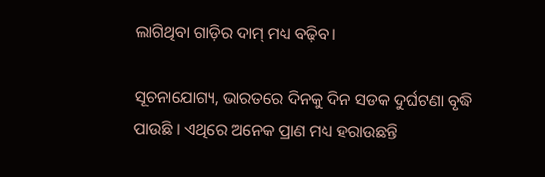ଲାଗିଥିବା ଗାଡ଼ିର ଦାମ୍ ମଧ୍ୟ ବଢ଼ିବ।

ସୂଚନାଯୋଗ୍ୟ, ଭାରତରେ ଦିନକୁ ଦିନ ସଡକ ଦୁର୍ଘଟଣା ବୃଦ୍ଧି ପାଉଛି । ଏଥିରେ ଅନେକ ପ୍ରାଣ ମଧ୍ୟ ହରାଉଛନ୍ତି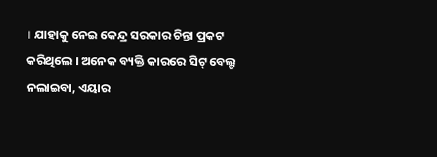। ଯାହାକୁ ନେଇ କେନ୍ଦ୍ର ସରକାର ଚିନ୍ତା ପ୍ରକଟ କରିଥିଲେ । ଅନେକ ବ୍ୟକ୍ତି କାରରେ ସିଟ୍ ବେଲ୍ଟ ନଲାଇବା, ଏୟାର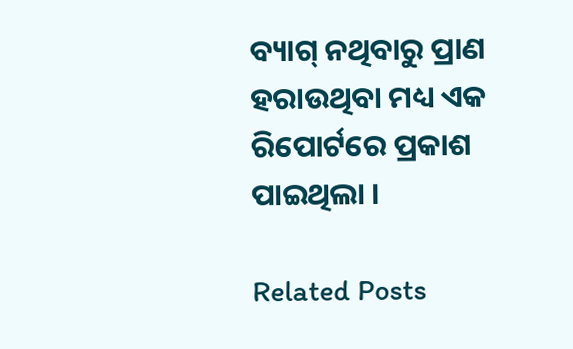ବ୍ୟାଗ୍ ନଥିବାରୁ ପ୍ରାଣ ହରାଉଥିବା ମଧ୍ୟ ଏକ ରିପୋର୍ଟରେ ପ୍ରକାଶ ପାଇଥିଲା ।

Related Posts